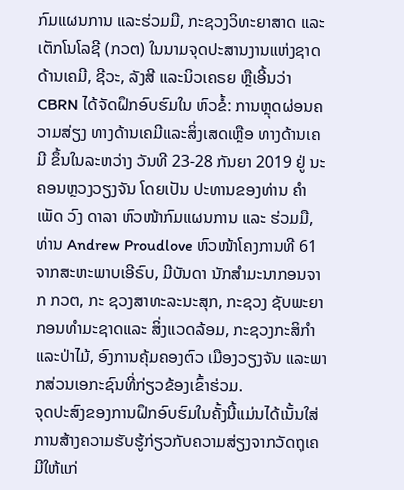ກົມແຜນການ ແລະຮ່ວມມື, ກະຊວງວິທະຍາສາດ ແລະເຕັກໂນໂລຊີ (ກວຕ) ໃນນາມຈຸດປະສານງານແຫ່ງຊາດດ້ານເຄມີ, ຊີວະ, ລັງສີ ແລະນິວເຄຣຍ ຫຼືເອີ້ນວ່າ CBRN ໄດ້ຈັດຝຶກອົບຮົມໃນ ຫົວຂໍ້: ການຫຼຸດຜ່ອນຄວາມສ່ຽງ ທາງດ້ານເຄມີແລະສິ່ງເສດເຫຼືອ ທາງດ້ານເຄມີ ຂຶ້ນໃນລະຫວ່າງ ວັນທີ 23-28 ກັນຍາ 2019 ຢູ່ ນະຄອນຫຼວງວຽງຈັນ ໂດຍເປັນ ປະທານຂອງທ່ານ ຄໍາເພັດ ວົງ ດາລາ ຫົວໜ້າກົມແຜນການ ແລະ ຮ່ວມມື, ທ່ານ Andrew Proudlove ຫົວໜ້າໂຄງການທີ 61 ຈາກສະຫະພາບເອີຣົບ, ມີບັນດາ ນັກສຳມະນາກອນຈາກ ກວຕ, ກະ ຊວງສາທະລະນະສຸກ, ກະຊວງ ຊັບພະຍາກອນທໍາມະຊາດແລະ ສິ່ງແວດລ້ອມ, ກະຊວງກະສິກໍາ ແລະປ່າໄມ້, ອົງການຄຸ້ມຄອງຕົວ ເມືອງວຽງຈັນ ແລະພາກສ່ວນເອກະຊົນທີ່ກ່ຽວຂ້ອງເຂົ້າຮ່ວມ.
ຈຸດປະສົງຂອງການຝຶກອົບຮົມໃນຄັ້ງນີ້ແມ່ນໄດ້ເນັ້ນໃສ່ການສ້າງຄວາມຮັບຮູ້ກ່ຽວກັບຄວາມສ່ຽງຈາກວັດຖຸເຄມີໃຫ້ແກ່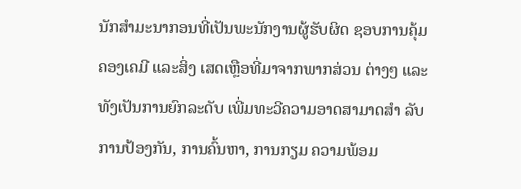ນັກສຳມະນາກອນທີ່ເປັນພະນັກງານຜູ້ຮັບຜິດ ຊອບການຄຸ້ມຄອງເຄມີ ແລະສິ່ງ ເສດເຫຼືອທີ່ມາຈາກພາກສ່ວນ ຕ່າງໆ ແລະທັງເປັນການຍົກລະດັບ ເພີ່ມທະວີຄວາມອາດສາມາດສຳ ລັບການປ້ອງກັນ, ການຄົ້ນຫາ, ການກຽມ ຄວາມພ້ອມ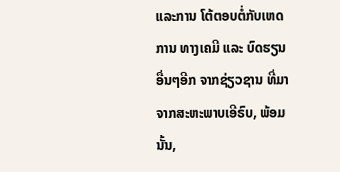ແລະການ ໂຕ້ຕອບຕໍ່ກັບເຫດການ ທາງເຄມີ ແລະ ບົດຮຽນອື່ນໆອີກ ຈາກຊ່ຽວຊານ ທີ່ມາຈາກສະຫະພາບເອີຣົບ, ພ້ອມ ນັ້ນ,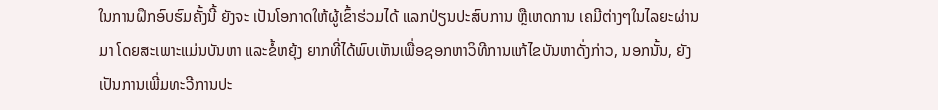ໃນການຝຶກອົບຮົມຄັ້ງນີ້ ຍັງຈະ ເປັນໂອກາດໃຫ້ຜູ້ເຂົ້າຮ່ວມໄດ້ ແລກປ່ຽນປະສົບການ ຫຼືເຫດການ ເຄມີຕ່າງໆໃນໄລຍະຜ່ານມາ ໂດຍສະເພາະແມ່ນບັນຫາ ແລະຂໍ້ຫຍຸ້ງ ຍາກທີ່ໄດ້ພົບເຫັນເພື່ອຊອກຫາວິທີການແກ້ໄຂບັນຫາດັ່ງກ່າວ, ນອກນັ້ນ, ຍັງເປັນການເພີ່ມທະວີການປະ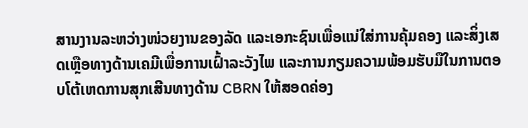ສານງານລະຫວ່າງໜ່ວຍງານຂອງລັດ ແລະເອກະຊົນເພື່ອແນ່ໃສ່ການຄຸ້ມຄອງ ແລະສິ່ງເສດເຫຼືອທາງດ້ານເຄມີເພື່ອການເຝົ້າລະວັງໄພ ແລະການກຽມຄວາມພ້ອມຮັບມືໃນການຕອບໂຕ້ເຫດການສຸກເສີນທາງດ້ານ CBRN ໃຫ້ສອດຄ່ອງ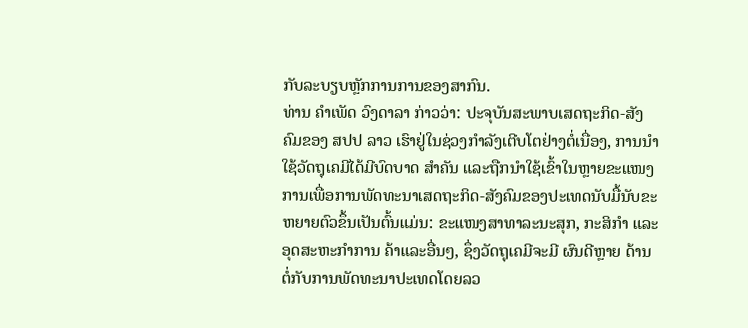ກັບລະບຽບຫຼັກການການຂອງສາກົນ.
ທ່ານ ຄຳເພັດ ວົງດາລາ ກ່າວວ່າ: ປະຈຸບັນສະພາບເສດຖະກິດ-ສັງຄົມຂອງ ສປປ ລາວ ເຮົາຢູ່ໃນຊ່ວງກຳລັງເຕີບໂຕຢ່າງຕໍ່ເນື່ອງ, ການນໍາໃຊ້ວັດຖຸເຄມີໄດ້ມີບົດບາດ ສໍາຄັນ ແລະຖືກນຳໃຊ້ເຂົ້າໃນຫຼາຍຂະແໜງການເພື່ອການພັດທະນາເສດຖະກິດ-ສັງຄົມຂອງປະເທດນັບມື້ນັບຂະຫຍາຍຕົວຂຶ້ນເປັນຕົ້ນແມ່ນ: ຂະແໜງສາທາລະນະສຸກ, ກະສິກຳ ແລະອຸດສະຫະກຳການ ຄ້າແລະອື່ນໆ, ຊຶ່ງວັດຖຸເຄມີຈະມີ ຜົນດີຫຼາຍ ດ້ານຕໍ່ກັບການພັດທະນາປະເທດໂດຍລວ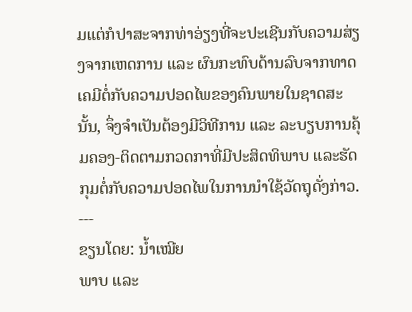ມແຕ່ກໍປາສະຈາກທ່າອ່ຽງທີ່ຈະປະເຊີນກັບຄວາມສ່ຽງຈາກເຫດການ ແລະ ຜົນກະທົບດ້ານລົບຈາກທາດເຄມີຕໍ່ກັບຄວາມປອດໄພຂອງຄົນພາຍໃນຊາດສະນັ້ນ, ຈຶ່ງຈຳເປັນຕ້ອງມີວິທີການ ແລະ ລະບຽບການຄຸ້ມຄອງ-ຕິດຕາມກວດກາທີ່ມີປະສິດທິພາບ ແລະຮັດກຸມຕໍ່ກັບຄວາມປອດໄພໃນການນຳໃຊ້ວັດຖຸດັ່ງກ່າວ.
---
ຂຽນໂດຍ: ນໍ້າເໝີຍ
ພາບ ແລະ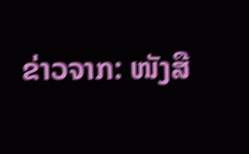ຂ່າວຈາກ: ໜັງສື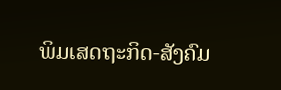ພິມເສດຖະກິດ-ສັງຄົມ